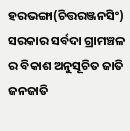ହରଭଙ୍ଗା(ଚିତ୍ତରଞ୍ଜନସିଂ) ସରକାର ସର୍ବଦା ଗ୍ରାମଞ୍ଚଳ ର ବିକାଶ ଅନୁସୂଚିତ ଜାତି ଜନଜାତି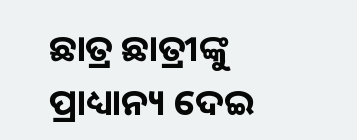ଛାତ୍ର ଛାତ୍ରୀଙ୍କୁ ପ୍ରାଧ୍ୟାନ୍ୟ ଦେଇ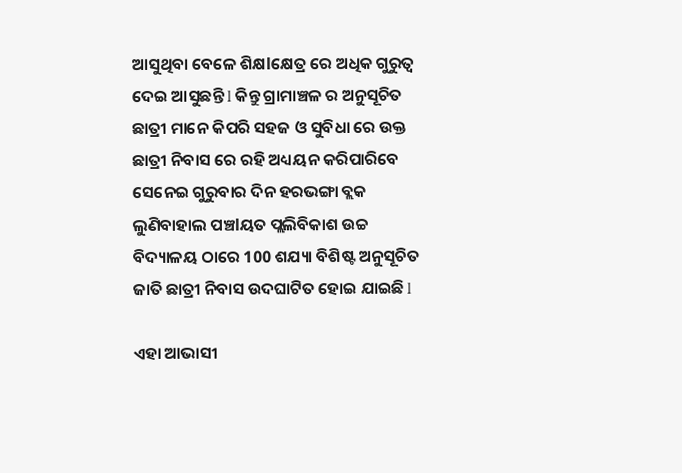ଆସୁଥିବା ବେଳେ ଶିକ୍ଷlକ୍ଷେତ୍ର ରେ ଅଧିକ ଗୁରୁତ୍ୱ ଦେଇ ଆସୁଛନ୍ତି l କିନ୍ତୁ ଗ୍ରାମାଞ୍ଚଳ ର ଅନୁସୂଚିତ ଛାତ୍ରୀ ମାନେ କିପରି ସହଜ ଓ ସୁବିଧା ରେ ଉକ୍ତ ଛାତ୍ରୀ ନିବାସ ରେ ରହି ଅଧ୍ୟୟନ କରିପାରିବେ ସେନେଇ ଗୁରୁବାର ଦିନ ହରଭଙ୍ଗା ବ୍ଲକ ଲୁଣିବାହାଲ ପଞ୍ଚlୟତ ପ୍ଲଲିବିକାଶ ଉଚ୍ଚ ବିଦ୍ୟାଳୟ ଠାରେ 100 ଶଯ୍ୟା ବିଶିଷ୍ଟ ଅନୁସୂଚିତ ଜାତି ଛାତ୍ରୀ ନିବାସ ଉଦଘାଟିତ ହୋଇ ଯାଇଛି l

ଏହା ଆଭାସୀ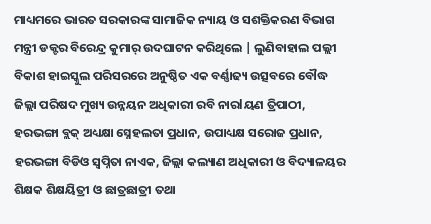ମାଧ୍ୟମରେ ଭାରତ ସରକାରଙ୍କ ସାମାଜିକ ନ୍ୟାୟ ଓ ସଶକ୍ତିକରଣ ବିଭାଗ ମନ୍ତ୍ରୀ ଡକ୍ଟର ବିରେନ୍ଦ୍ର କୁମାର୍ ଉଦଘାଟନ କରିଥିଲେ | ଲୁଣିବାହାଲ ପଲ୍ଲୀ ବିକାଶ ହାଇସ୍କୁଲ ପରିସରରେ ଅନୁଷ୍ଠିତ ଏକ ବର୍ଣ୍ଣାଢ୍ୟ ଉତ୍ସବରେ ବୌଦ୍ଧ ଜିଲ୍ଲା ପରିଷଦ ମୁଖ୍ୟ ଉନ୍ନୟନ ଅଧିକାରୀ ରବି ନାରlୟଣ ତ୍ରିପାଠୀ, ହରଭଙ୍ଗା ବ୍ଲକ୍ ଅଧ୍ୟକ୍ଷା ସ୍ନେହଲତା ପ୍ରଧାନ, ଉପାଧ୍ୟକ୍ଷ ସରୋଜ ପ୍ରଧାନ, ହରଭଙ୍ଗା ବିଡିଓ ସ୍ବପ୍ନିତା ନାଏକ, ଜିଲ୍ଲା କଲ୍ୟାଣ ଅଧିକାରୀ ଓ ବିଦ୍ୟାଳୟର ଶିକ୍ଷକ ଶିକ୍ଷୟିତ୍ରୀ ଓ ଛାତ୍ରଛାତ୍ରୀ ତଥା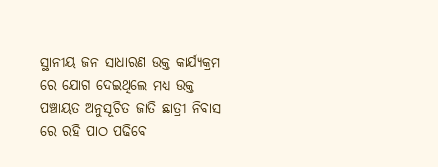ସ୍ଥାନୀୟ ଜନ ସାଧାରଣ ଉକ୍ତ କାର୍ଯ୍ୟକ୍ରମ ରେ ଯୋଗ ଦେଇଥିଲେ ମଧ୍ୟ ଉକ୍ତ ପଞ୍ଚାୟତ ଅନୁସୂଚିତ ଜାତି ଛାତ୍ରୀ ନିବାସ ରେ ରହି ପାଠ ପଢିବେ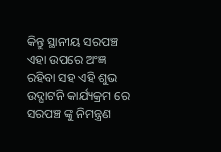କିନ୍ତୁ ସ୍ଥାନୀୟ ସରପଞ୍ଚ ଏହା ଉପରେ ଅଂଜ୍ଞ ରହିବା ସହ ଏହି ଶୁଭ ଉଦ୍ଘାଟନି କାର୍ଯ୍ୟକ୍ରମ ରେ ସରପଞ୍ଚ ଙ୍କୁ ନିମନ୍ତ୍ରଣ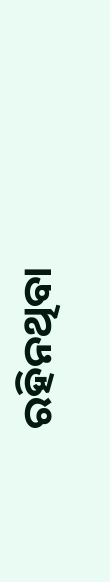ରହିନଥିବା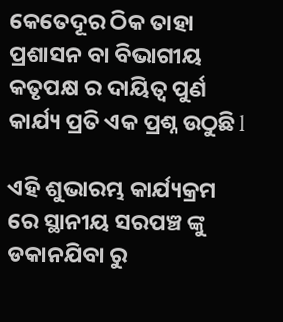କେତେଦୂର ଠିକ ତାହା ପ୍ରଶାସନ ବା ବିଭାଗୀୟ କତୃପକ୍ଷ ର ଦାୟିତ୍ୱ ପୁର୍ଣ କାର୍ଯ୍ୟ ପ୍ରତି ଏକ ପ୍ରଶ୍ନ ଉଠୁଛି l

ଏହି ଶୁଭାରମ୍ଭ କାର୍ଯ୍ୟକ୍ରମ ରେ ସ୍ଥାନୀୟ ସରପଞ୍ଚ ଙ୍କୁ ଡକାନଯିବା ରୁ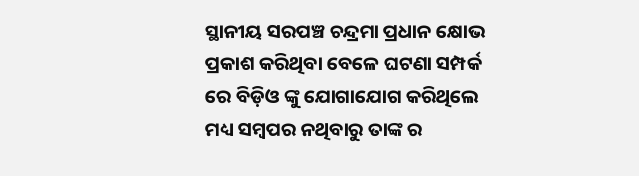ସ୍ଥାନୀୟ ସରପଞ୍ଚ ଚନ୍ଦ୍ରମା ପ୍ରଧାନ କ୍ଷୋଭ ପ୍ରକାଶ କରିଥିବା ବେଳେ ଘଟଣା ସମ୍ପର୍କ ରେ ବିଡ଼ିଓ ଙ୍କୁ ଯୋଗାଯୋଗ କରିଥିଲେ ମଧ୍ୟ ସମ୍ବପର ନଥିବାରୁ ତାଙ୍କ ର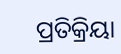ପ୍ରତିକ୍ରିୟା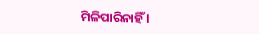ମିଳିପାରିନାହିଁ l